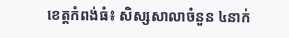ខេត្តកំពង់ធំ៖ សិស្សសាលាចំនួន ៤នាក់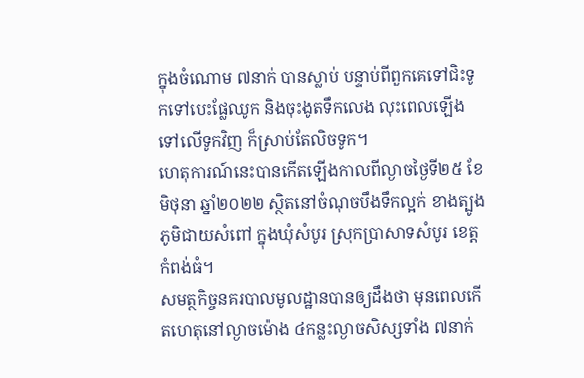ក្នុងចំណោម ៧នាក់ បានស្លាប់ បន្ទាប់ពីពួកគេទៅជិះទូកទៅបេះផ្លែឈូក និងចុះងូតទឹកលេង លុះពេលឡើងទៅលើទូកវិញ ក៏ស្រាប់តែលិចទូក។
ហេតុការណ៍នេះបានកើតឡើងកាលពីល្ងាចថ្ងៃទី២៥ ខែមិថុនា ឆ្នាំ២០២២ ស្ថិតនៅចំណុចបឹងទឹកល្អក់ ខាងត្បូងភូមិជាយសំពៅ ក្នុងឃុំសំបូរ ស្រុកប្រាសាទសំបូរ ខេត្តកំពង់ធំ។
សមត្ថកិច្ចនគរបាលមូលដ្ឋានបានឲ្យដឹងថា មុនពេលកើតហេតុនៅល្ងាចម៉ោង ៤កន្លះល្ងាចសិស្សទាំង ៧នាក់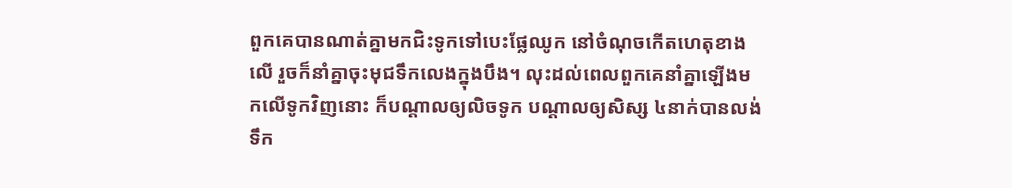ពួកគេបានណាត់គ្នាមកជិះទូកទៅបេះផ្លែឈូក នៅចំណុចកើតហេតុខាងលើ រួចក៏នាំគ្នាចុះមុជទឹកលេងក្នុងបឹង។ លុះដល់ពេលពួកគេនាំគ្នាឡើងមកលើទូកវិញនោះ ក៏បណ្តាលឲ្យលិចទូក បណ្ដាលឲ្យសិស្ស ៤នាក់បានលង់ទឹក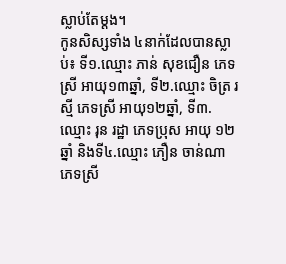ស្លាប់តែម្តង។
កូនសិស្សទាំង ៤នាក់ដែលបានស្លាប់៖ ទី១.ឈ្មោះ ភាន់ សុខជឿន ភេទស្រី អាយុ១៣ឆ្នាំ, ទី២.ឈ្មោះ ចិត្រ រស្មី ភេទស្រី អាយុ១២ឆ្នាំ, ទី៣.ឈ្មោះ រុន រដ្ឋា ភេទប្រុស អាយុ ១២ឆ្នាំ និងទី៤.ឈ្មោះ ភឿន ចាន់ណា ភេទស្រី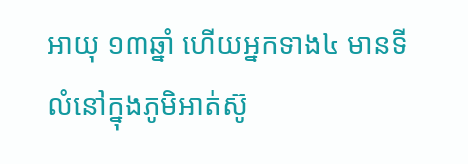អាយុ ១៣ឆ្នាំ ហើយអ្នកទាង៤ មានទីលំនៅក្នុងភូមិអាត់ស៊ូ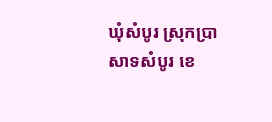ឃុំសំបូរ ស្រុកប្រាសាទសំបូរ ខេ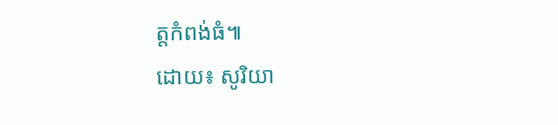ត្តកំពង់ធំ៕
ដោយ៖ សូរិយា